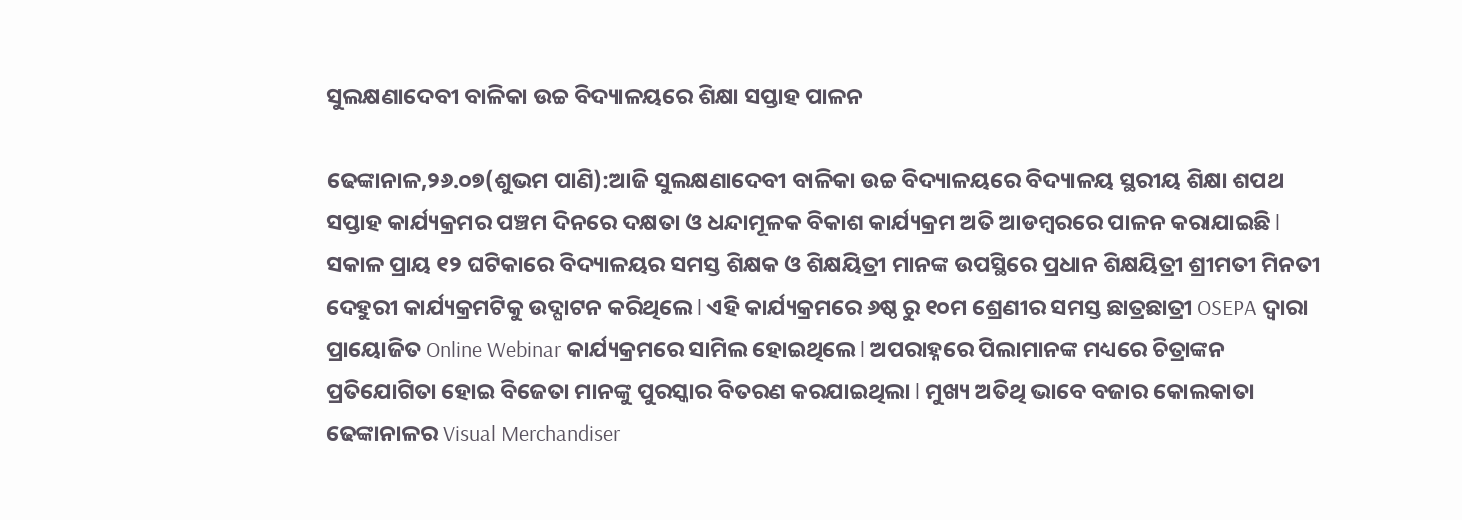ସୁଲକ୍ଷଣାଦେବୀ ବାଳିକା ଉଚ୍ଚ ବିଦ୍ୟାଳୟରେ ଶିକ୍ଷା ସପ୍ତାହ ପାଳନ

ଢେଙ୍କାନାଳ,୨୬.୦୭(ଶୁଭମ ପାଣି):ଆଜି ସୁଲକ୍ଷଣାଦେବୀ ବାଳିକା ଉଚ୍ଚ ବିଦ୍ୟାଳୟରେ ବିଦ୍ୟାଳୟ ସ୍ଥରୀୟ ଶିକ୍ଷା ଶପଥ ସପ୍ତାହ କାର୍ଯ୍ୟକ୍ରମର ପଞ୍ଚମ ଦିନରେ ଦକ୍ଷତା ଓ ଧନ୍ଦାମୂଳକ ବିକାଶ କାର୍ଯ୍ୟକ୍ରମ ଅତି ଆଡମ୍ବରରେ ପାଳନ କରାଯାଇଛି l ସକାଳ ପ୍ରାୟ ୧୨ ଘଟିକାରେ ବିଦ୍ୟାଳୟର ସମସ୍ତ ଶିକ୍ଷକ ଓ ଶିକ୍ଷୟିତ୍ରୀ ମାନଙ୍କ ଉପସ୍ଥିରେ ପ୍ରଧାନ ଶିକ୍ଷୟିତ୍ରୀ ଶ୍ରୀମତୀ ମିନତୀ ଦେହୁରୀ କାର୍ଯ୍ୟକ୍ରମଟିକୁ ଉଦ୍ଘାଟନ କରିଥିଲେ l ଏହି କାର୍ଯ୍ୟକ୍ରମରେ ୬ଷ୍ଠ ରୁ ୧୦ମ ଶ୍ରେଣୀର ସମସ୍ତ ଛାତ୍ରଛାତ୍ରୀ OSEPA ଦ୍ୱାରା ପ୍ରାୟୋଜିତ Online Webinar କାର୍ଯ୍ୟକ୍ରମରେ ସାମିଲ ହୋଇଥିଲେ l ଅପରାହ୍ନରେ ପିଲାମାନଙ୍କ ମଧ୍ୟରେ ଚିତ୍ରାଙ୍କନ ପ୍ରତିଯୋଗିତା ହୋଇ ବିଜେତା ମାନଙ୍କୁ ପୁରସ୍କାର ବିତରଣ କରଯାଇଥିଲା l ମୁଖ୍ୟ ଅତିଥି ଭାବେ ବଜାର କୋଲକାତା ଢେଙ୍କାନାଳର Visual Merchandiser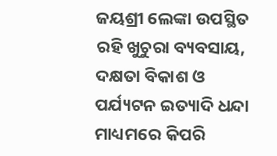ଜୟଶ୍ରୀ ଲେଙ୍କା ଉପସ୍ଥିତ ରହି ଖୁଚୁରା ବ୍ୟବସାୟ, ଦକ୍ଷତା ବିକାଶ ଓ ପର୍ଯ୍ୟଟନ ଇତ୍ୟାଦି ଧନ୍ଦା ମାଧ୍ୟମରେ କିପରି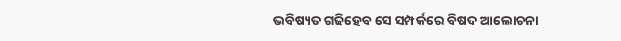ଭବିଷ୍ୟତ ଗଢିହେବ ସେ ସମ୍ପର୍କରେ ବିଷଦ ଆଲୋଚନା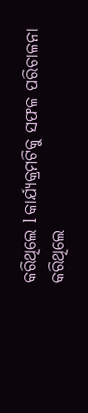କରିଥିଲେ l କାର୍ଯ୍ୟକ୍ରମଟିକୁ ସଫଳ ପରିଚାଳନା କରିଥିଲେ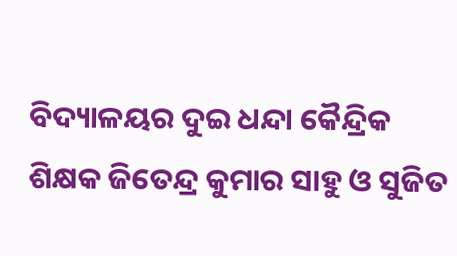ବିଦ୍ୟାଳୟର ଦୁଇ ଧନ୍ଦା କୈନ୍ଦ୍ରିକ ଶିକ୍ଷକ ଜିତେନ୍ଦ୍ର କୁମାର ସାହୁ ଓ ସୁଜିତ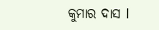କୁମାର ଦାସ l